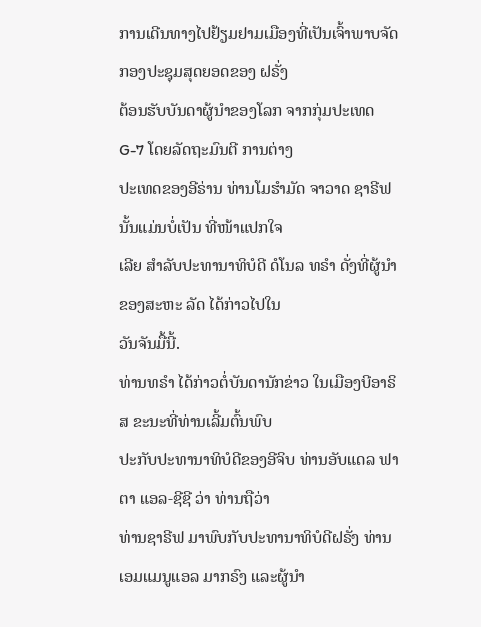ການເດີນທາງໄປຢ້ຽມຢາມເມືອງທີ່ເປັນເຈົ້າພາບຈັດກອງປະຊຸມສຸດຍອດຂອງ ຝຣັ່ງ
ຕ້ອນຮັບບັນດາຜູ້ນຳຂອງໂລກ ຈາກກຸ່ມປະເທດ G-7 ໂດຍລັດຖະມົນຕີ ການຕ່າງ
ປະເທດຂອງອີຣ່ານ ທ່ານໂມຮຳມັດ ຈາວາດ ຊາຣີຟ ນັ້ນແມ່ນບໍ່ເປັນ ທີ່ໜ້າແປກໃຈ
ເລີຍ ສຳລັບປະທານາທິບໍດີ ດໍໂນລ ທຣຳ ດັ່ງທີ່ຜູ້ນຳຂອງສະຫະ ລັດ ໄດ້ກ່າວໄປໃນ
ວັນຈັນມື້ນີ້.
ທ່ານທຣຳ ໄດ້ກ່າວຕໍ່ບັນດານັກຂ່າວ ໃນເມືອງບີອາຣິສ ຂະນະທີ່ທ່ານເລີ້ມຕົ້ນພົບ
ປະກັບປະທານາທິບໍດີຂອງອີຈິບ ທ່ານອັບແດລ ຟາຕາ ແອລ-ຊີຊີ ວ່າ ທ່ານຖືວ່າ
ທ່ານຊາຣີຟ ມາພົບກັບປະທານາທິບໍດີຝຣັ່ງ ທ່ານເອມແມນູແອລ ມາກຣົງ ແລະຜູ້ນຳ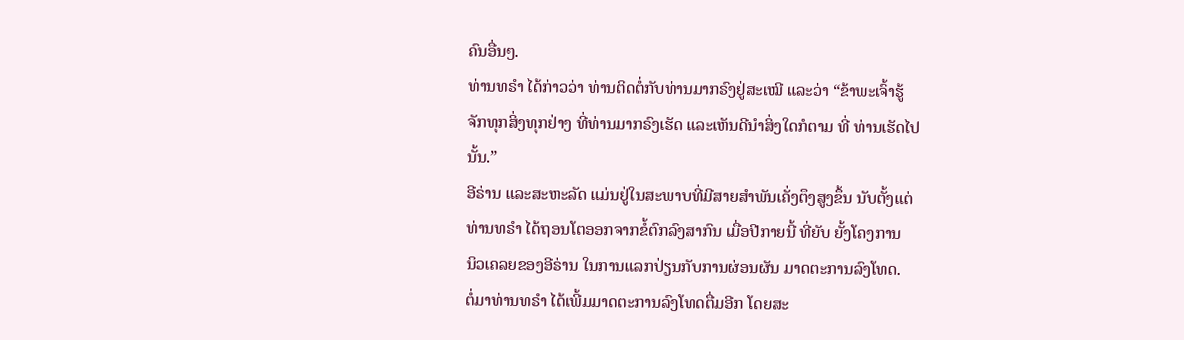ຄົນອື່ນໆ.
ທ່ານທຣຳ ໄດ້ກ່າວວ່າ ທ່ານຕິດຕໍ່ກັບທ່ານມາກຣົງຢູ່ສະເໝີ ແລະວ່າ “ຂ້າພະເຈົ້າຮູ້
ຈັກທຸກສິ່ງທຸກຢ່າງ ທີ່ທ່ານມາກຣົງເຮັດ ແລະເຫັນດີນຳສິ່ງໃດກໍຕາມ ທີ່ ທ່ານເຮັດໄປ
ນັ້ນ.”
ອີຣ່ານ ແລະສະຫະລັດ ແມ່ນຢູ່ໃນສະພາບທີ່ມີສາຍສຳພັນເຄັ່ງຕຶງສູງຂຶ້ນ ນັບຕັ້ງແຕ່
ທ່ານທຣຳ ໄດ້ຖອນໂຕອອກຈາກຂໍ້ຕົກລົງສາກົນ ເມື່ອປີກາຍນີ້ ທີ່ຍັບ ຍັ້ງໂຄງການ
ນິວເຄລຍຂອງອີຣ່ານ ໃນການແລກປ່ຽນກັບການຜ່ອນຜັນ ມາດຕະການລົງໂທດ.
ຕໍ່ມາທ່ານທຣຳ ໄດ້ເພີ້ມມາດຕະການລົງໂທດຕື່ມອີກ ໂດຍສະ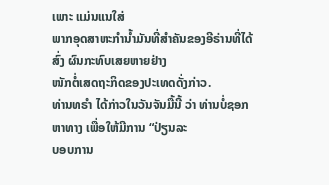ເພາະ ແມ່ນແນໃສ່
ພາກອຸດສາຫະກຳນ້ຳມັນທີ່ສຳຄັນຂອງອີຣ່ານທີ່ໄດ້ສົ່ງ ຜົນກະທົບເສຍຫາຍຢ່າງ
ໜັກຕໍ່ເສດຖະກິດຂອງປະເທດດັ່ງກ່າວ.
ທ່ານທຣຳ ໄດ້ກ່າວໃນວັນຈັນມື້ນີ້ ວ່າ ທ່ານບໍ່ຊອກຫາທາງ ເພື່ອໃຫ້ມີການ “ປ່ຽນລະ
ບອບການ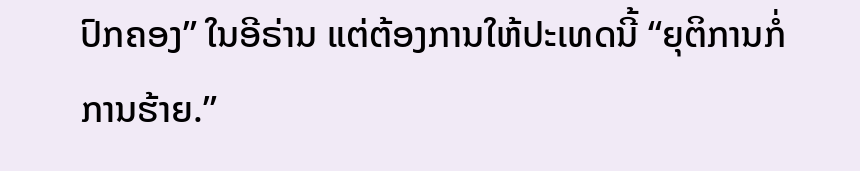ປົກຄອງ” ໃນອີຣ່ານ ແຕ່ຕ້ອງການໃຫ້ປະເທດນີ້ “ຍຸຕິການກໍ່ການຮ້າຍ.”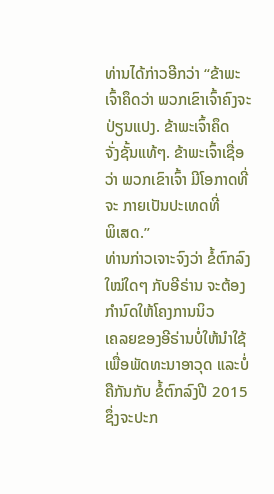ທ່ານໄດ້ກ່າວອີກວ່າ “ຂ້າພະເຈົ້າຄຶດວ່າ ພວກເຂົາເຈົ້າຄົງຈະປ່ຽນແປງ. ຂ້າພະເຈົ້າຄຶດ
ຈັ່ງຊັ້ນແທ້ໆ. ຂ້າພະເຈົ້າເຊື່ອວ່າ ພວກເຂົາເຈົ້າ ມີໂອກາດທີ່ຈະ ກາຍເປັນປະເທດທີ່
ພິເສດ.”
ທ່ານກ່າວເຈາະຈົງວ່າ ຂໍ້ຕົກລົງໃໝ່ໃດໆ ກັບອີຣ່ານ ຈະຕ້ອງກຳນົດໃຫ້ໂຄງການນິວ
ເຄລຍຂອງອີຣ່ານບໍ່ໃຫ້ນຳໃຊ້ເພື່ອພັດທະນາອາວຸດ ແລະບໍ່ຄືກັນກັບ ຂໍ້ຕົກລົງປີ 2015
ຊຶ່ງຈະປະກ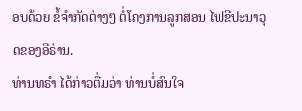ອບດ້ວຍ ຂໍ້ຈຳກັດຕ່າງໆ ຕໍ່ໂຄງການລູກສອນ ໄຟຂີປະນາວຸດຂອງອີຣ່ານ.
ທ່ານທຣຳ ໄດ້ກ່າວຕື່ມວ່າ ທ່ານບໍ່ສົນໃຈ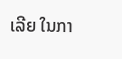ເລີຍ ໃນກາ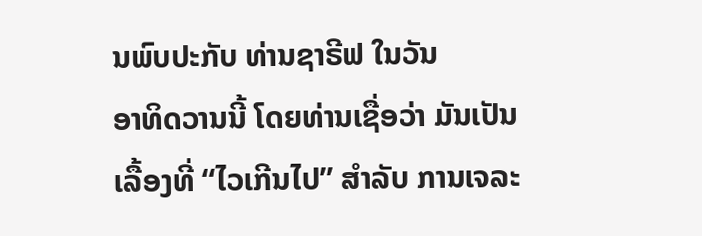ນພົບປະກັບ ທ່ານຊາຣີຟ ໃນວັນ
ອາທິດວານນີ້ ໂດຍທ່ານເຊື່ອວ່າ ມັນເປັນເລື້ອງທີ່ “ໄວເກີນໄປ” ສຳລັບ ການເຈລະ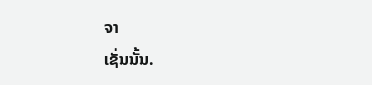ຈາ
ເຊັ່ນນັ້ນ.